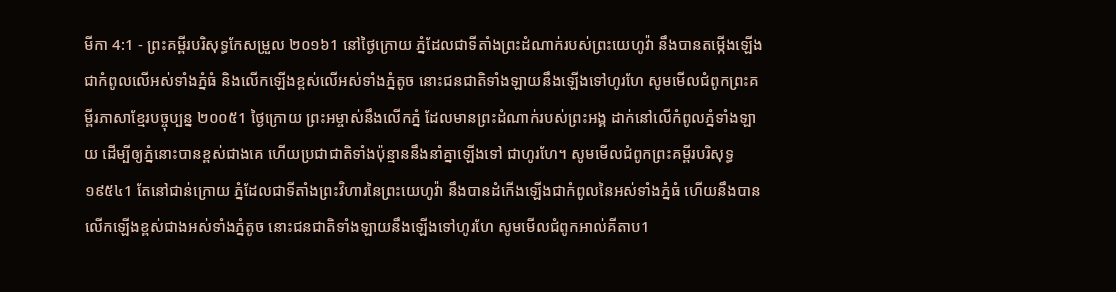មីកា 4:1 - ព្រះគម្ពីរបរិសុទ្ធកែសម្រួល ២០១៦1 នៅថ្ងៃក្រោយ ភ្នំដែលជាទីតាំងព្រះដំណាក់របស់ព្រះយេហូវ៉ា នឹងបានតម្កើងឡើងជាកំពូលលើអស់ទាំងភ្នំធំ និងលើកឡើងខ្ពស់លើអស់ទាំងភ្នំតូច នោះជនជាតិទាំងឡាយនឹងឡើងទៅហូរហែ សូមមើលជំពូកព្រះគម្ពីរភាសាខ្មែរបច្ចុប្បន្ន ២០០៥1 ថ្ងៃក្រោយ ព្រះអម្ចាស់នឹងលើកភ្នំ ដែលមានព្រះដំណាក់របស់ព្រះអង្គ ដាក់នៅលើកំពូលភ្នំទាំងឡាយ ដើម្បីឲ្យភ្នំនោះបានខ្ពស់ជាងគេ ហើយប្រជាជាតិទាំងប៉ុន្មាននឹងនាំគ្នាឡើងទៅ ជាហូរហែ។ សូមមើលជំពូកព្រះគម្ពីរបរិសុទ្ធ ១៩៥៤1 តែនៅជាន់ក្រោយ ភ្នំដែលជាទីតាំងព្រះវិហារនៃព្រះយេហូវ៉ា នឹងបានដំកើងឡើងជាកំពូលនៃអស់ទាំងភ្នំធំ ហើយនឹងបានលើកឡើងខ្ពស់ជាងអស់ទាំងភ្នំតូច នោះជនជាតិទាំងឡាយនឹងឡើងទៅហូរហែ សូមមើលជំពូកអាល់គីតាប1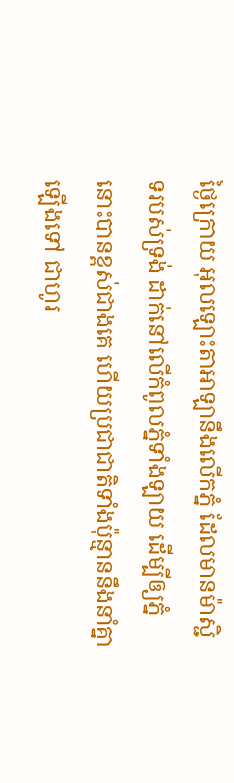ថ្ងៃក្រោយ អុលឡោះតាអាឡានឹងលើកភ្នំ ដែលមានម៉ាស្ជិទរបស់ទ្រង់ ដាក់នៅលើកំពូលភ្នំទាំងឡាយ ដើម្បីឲ្យភ្នំនោះបានខ្ពស់ជាងគេ ហើយប្រជាជាតិទាំងប៉ុន្មាននឹងនាំគ្នាឡើងទៅ ជាហូរ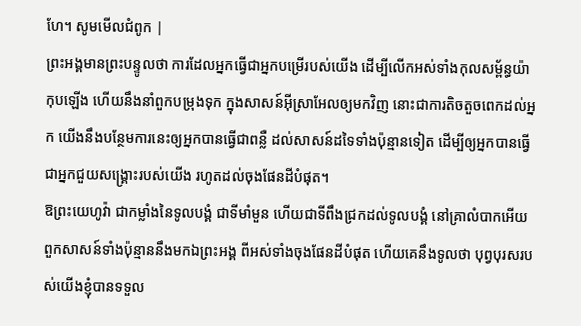ហែ។ សូមមើលជំពូក |
ព្រះអង្គមានព្រះបន្ទូលថា ការដែលអ្នកធ្វើជាអ្នកបម្រើរបស់យើង ដើម្បីលើកអស់ទាំងកុលសម្ព័ន្ធយ៉ាកុបឡើង ហើយនឹងនាំពួកបម្រុងទុក ក្នុងសាសន៍អ៊ីស្រាអែលឲ្យមកវិញ នោះជាការតិចតួចពេកដល់អ្នក យើងនឹងបន្ថែមការនេះឲ្យអ្នកបានធ្វើជាពន្លឺ ដល់សាសន៍ដទៃទាំងប៉ុន្មានទៀត ដើម្បីឲ្យអ្នកបានធ្វើជាអ្នកជួយសង្គ្រោះរបស់យើង រហូតដល់ចុងផែនដីបំផុត។
ឱព្រះយេហូវ៉ា ជាកម្លាំងនៃទូលបង្គំ ជាទីមាំមួន ហើយជាទីពឹងជ្រកដល់ទូលបង្គំ នៅគ្រាលំបាកអើយ ពួកសាសន៍ទាំងប៉ុន្មាននឹងមកឯព្រះអង្គ ពីអស់ទាំងចុងផែនដីបំផុត ហើយគេនឹងទូលថា បុព្វបុរសរបស់យើងខ្ញុំបានទទួល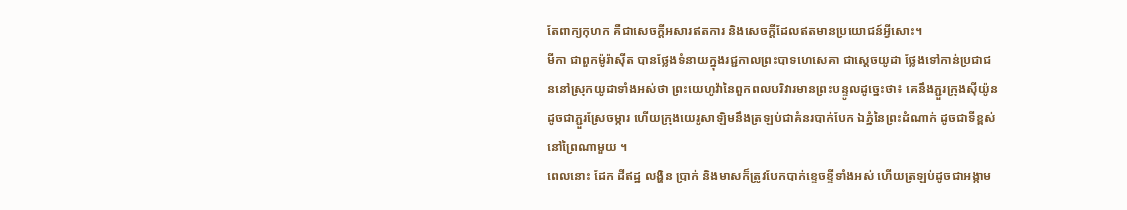តែពាក្យកុហក គឺជាសេចក្ដីអសារឥតការ និងសេចក្ដីដែលឥតមានប្រយោជន៍អ្វីសោះ។
មីកា ជាពួកម៉ូរ៉ាស៊ីត បានថ្លែងទំនាយក្នុងរជ្ជកាលព្រះបាទហេសេគា ជាស្តេចយូដា ថ្លែងទៅកាន់ប្រជាជននៅស្រុកយូដាទាំងអស់ថា ព្រះយេហូវ៉ានៃពួកពលបរិវារមានព្រះបន្ទូលដូច្នេះថា៖ គេនឹងភ្ជួរក្រុងស៊ីយ៉ូន ដូចជាភ្ជួរស្រែចម្ការ ហើយក្រុងយេរូសាឡិមនឹងត្រឡប់ជាគំនរបាក់បែក ឯភ្នំនៃព្រះដំណាក់ ដូចជាទីខ្ពស់នៅព្រៃណាមួយ ។
ពេលនោះ ដែក ដីឥដ្ឋ លង្ហិន ប្រាក់ និងមាសក៏ត្រូវបែកបាក់ខ្ទេចខ្ទីទាំងអស់ ហើយត្រឡប់ដូចជាអង្កាម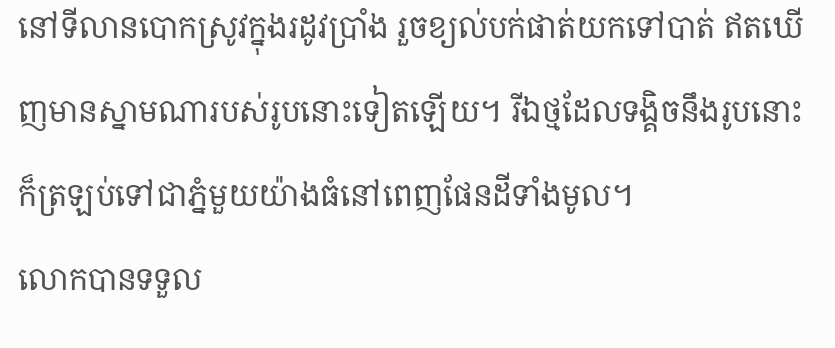នៅទីលានបោកស្រូវក្នុងរដូវប្រាំង រួចខ្យល់បក់ផាត់យកទៅបាត់ ឥតឃើញមានស្នាមណារបស់រូបនោះទៀតឡើយ។ រីឯថ្មដែលទង្គិចនឹងរូបនោះ ក៏ត្រឡប់ទៅជាភ្នំមួយយ៉ាងធំនៅពេញផែនដីទាំងមូល។
លោកបានទទួល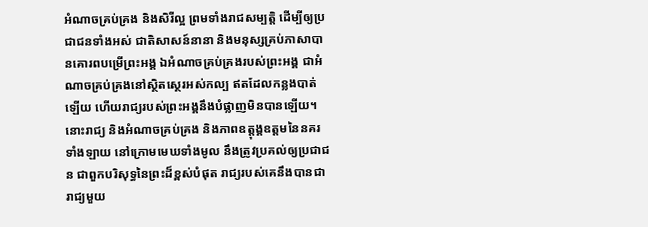អំណាចគ្រប់គ្រង និងសិរីល្អ ព្រមទាំងរាជសម្បត្តិ ដើម្បីឲ្យប្រជាជនទាំងអស់ ជាតិសាសន៍នានា និងមនុស្សគ្រប់ភាសាបានគោរពបម្រើព្រះអង្គ ឯអំណាចគ្រប់គ្រងរបស់ព្រះអង្គ ជាអំណាចគ្រប់គ្រងនៅស្ថិតស្ថេរអស់កល្ប ឥតដែលកន្លងបាត់ឡើយ ហើយរាជ្យរបស់ព្រះអង្គនឹងបំផ្លាញមិនបានឡើយ។
នោះរាជ្យ និងអំណាចគ្រប់គ្រង និងភាពឧត្តុង្គឧត្តមនៃនគរទាំងឡាយ នៅក្រោមមេឃទាំងមូល នឹងត្រូវប្រគល់ឲ្យប្រជាជន ជាពួកបរិសុទ្ធនៃព្រះដ៏ខ្ពស់បំផុត រាជ្យរបស់គេនឹងបានជារាជ្យមួយ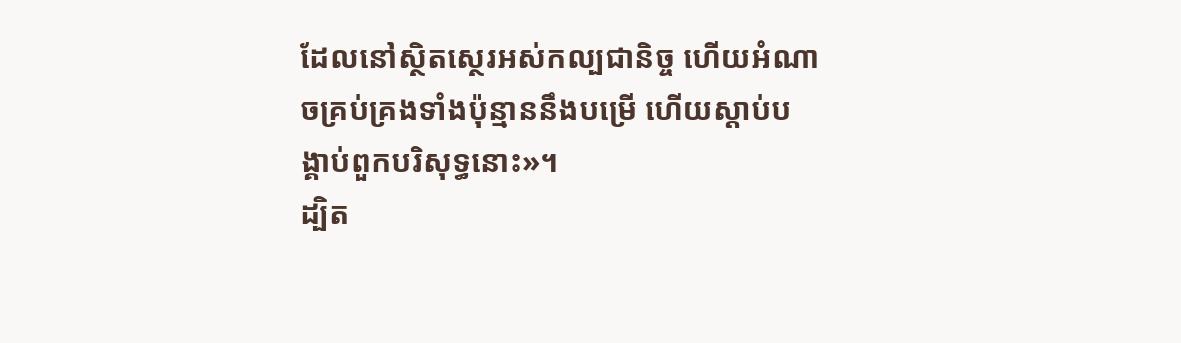ដែលនៅស្ថិតស្ថេរអស់កល្បជានិច្ច ហើយអំណាចគ្រប់គ្រងទាំងប៉ុន្មាននឹងបម្រើ ហើយស្តាប់បង្គាប់ពួកបរិសុទ្ធនោះ»។
ដ្បិត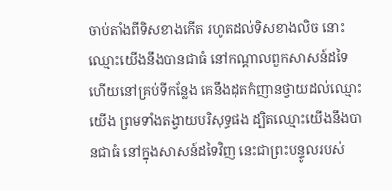ចាប់តាំងពីទិសខាងកើត រហូតដល់ទិសខាងលិច នោះឈ្មោះយើងនឹងបានជាធំ នៅកណ្ដាលពួកសាសន៍ដទៃ ហើយនៅគ្រប់ទីកន្លែង គេនឹងដុតកំញានថ្វាយដល់ឈ្មោះយើង ព្រមទាំងតង្វាយបរិសុទ្ធផង ដ្បិតឈ្មោះយើងនឹងបានជាធំ នៅក្នុងសាសន៍ដទៃវិញ នេះជាព្រះបន្ទូលរបស់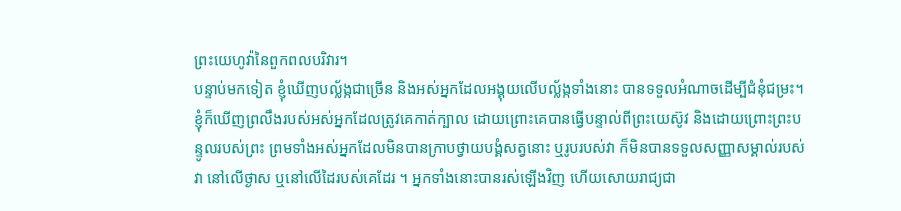ព្រះយេហូវ៉ានៃពួកពលបរិវារ។
បន្ទាប់មកទៀត ខ្ញុំឃើញបល្ល័ង្កជាច្រើន និងអស់អ្នកដែលអង្គុយលើបល្ល័ង្កទាំងនោះ បានទទួលអំណាចដើម្បីជំនុំជម្រះ។ ខ្ញុំក៏ឃើញព្រលឹងរបស់អស់អ្នកដែលត្រូវគេកាត់ក្បាល ដោយព្រោះគេបានធ្វើបន្ទាល់ពីព្រះយេស៊ូវ និងដោយព្រោះព្រះបន្ទូលរបស់ព្រះ ព្រមទាំងអស់អ្នកដែលមិនបានក្រាបថ្វាយបង្គំសត្វនោះ ឬរូបរបស់វា ក៏មិនបានទទួលសញ្ញាសម្គាល់របស់វា នៅលើថ្ងាស ឬនៅលើដៃរបស់គេដែរ ។ អ្នកទាំងនោះបានរស់ឡើងវិញ ហើយសោយរាជ្យជា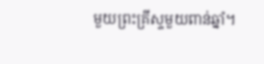មួយព្រះគ្រីស្ទមួយពាន់ឆ្នាំ។